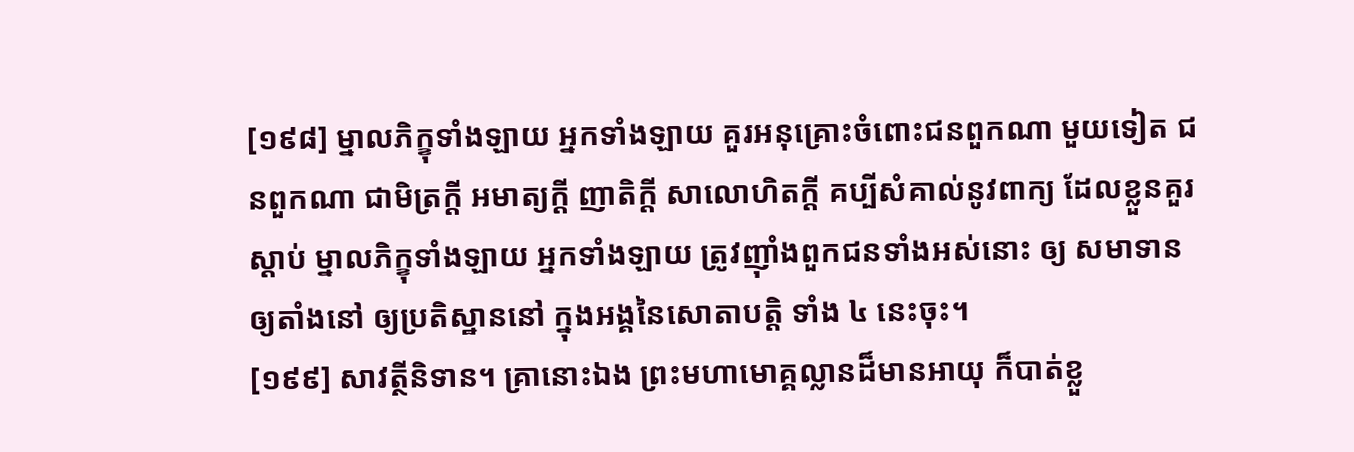[១៩៨] ម្នាលភិក្ខុទាំងឡាយ អ្នកទាំងឡាយ គួរអនុគ្រោះចំពោះជនពួកណា មួយទៀត ជនពួកណា ជាមិត្រក្ដី អមាត្យក្ដី ញាតិក្ដី សាលោហិតក្ដី គប្បីសំគាល់នូវពាក្យ ដែលខ្លួនគួរស្ដាប់ ម្នាលភិក្ខុទាំងឡាយ អ្នកទាំងឡាយ ត្រូវញ៉ាំងពួកជនទាំងអស់នោះ ឲ្យ សមាទាន ឲ្យតាំងនៅ ឲ្យប្រតិស្ឋាននៅ ក្នុងអង្គនៃសោតាបត្តិ ទាំង ៤ នេះចុះ។
[១៩៩] សាវត្ថីនិទាន។ គ្រានោះឯង ព្រះមហាមោគ្គល្លានដ៏មានអាយុ ក៏បាត់ខ្លួ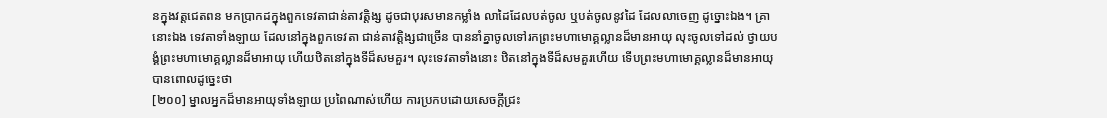នក្នុងវត្តជេតពន មកប្រាកដក្នុងពួកទេវតាជាន់តាវត្តិង្ស ដូចជាបុរសមានកម្លាំង លាដៃដែលបត់ចូល ឬបត់ចូលនូវដៃ ដែលលាចេញ ដូច្នោះឯង។ គ្រានោះឯង ទេវតាទាំងឡាយ ដែលនៅក្នុងពួកទេវតា ជាន់តាវត្តិង្សជាច្រើន បាននាំគ្នាចូលទៅរកព្រះមហាមោគ្គល្លានដ៏មានអាយុ លុះចូលទៅដល់ ថ្វាយបង្គំព្រះមហាមោគ្គល្លានដ៏មាអាយុ ហើយឋិតនៅក្នុងទីដ៏សមគួរ។ លុះទេវតាទាំងនោះ ឋិតនៅក្នុងទីដ៏សមគួរហើយ ទើបព្រះមហាមោគ្គល្លានដ៏មានអាយុ បានពោលដូច្នេះថា
[២០០] ម្នាលអ្នកដ៏មានអាយុទាំងឡាយ ប្រពៃណាស់ហើយ ការប្រកបដោយសេចក្ដីជ្រះ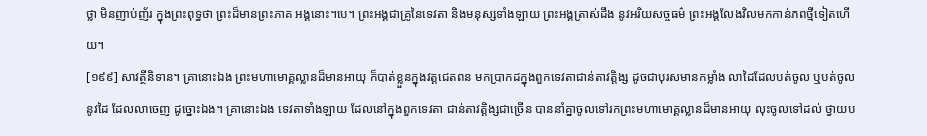ថ្លា មិនញាប់ញ័រ ក្នុងព្រះពុទ្ធថា ព្រះដ៏មានព្រះភាគ អង្គនោះ។បេ។ ព្រះអង្គជាគ្រូនៃទេវតា និងមនុស្សទាំងឡាយ ព្រះអង្គត្រាស់ដឹង នូវអរិយសច្ចធម៌ ព្រះអង្គលែងវិលមកកាន់ភពថ្មីទៀតហើយ។
[១៩៩] សាវត្ថីនិទាន។ គ្រានោះឯង ព្រះមហាមោគ្គល្លានដ៏មានអាយុ ក៏បាត់ខ្លួនក្នុងវត្តជេតពន មកប្រាកដក្នុងពួកទេវតាជាន់តាវត្តិង្ស ដូចជាបុរសមានកម្លាំង លាដៃដែលបត់ចូល ឬបត់ចូលនូវដៃ ដែលលាចេញ ដូច្នោះឯង។ គ្រានោះឯង ទេវតាទាំងឡាយ ដែលនៅក្នុងពួកទេវតា ជាន់តាវត្តិង្សជាច្រើន បាននាំគ្នាចូលទៅរកព្រះមហាមោគ្គល្លានដ៏មានអាយុ លុះចូលទៅដល់ ថ្វាយប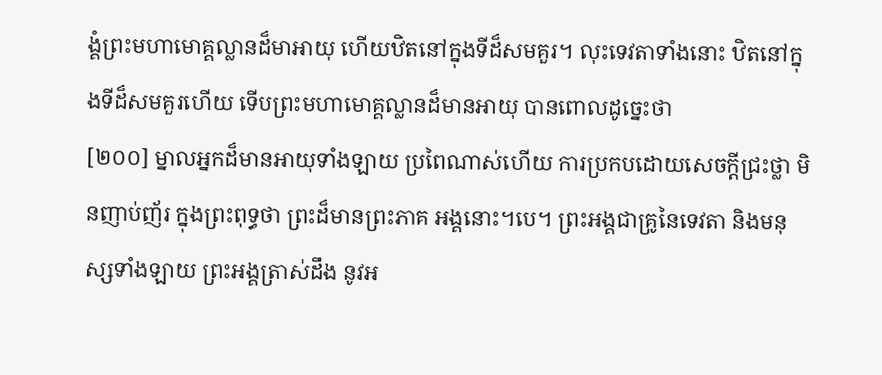ង្គំព្រះមហាមោគ្គល្លានដ៏មាអាយុ ហើយឋិតនៅក្នុងទីដ៏សមគួរ។ លុះទេវតាទាំងនោះ ឋិតនៅក្នុងទីដ៏សមគួរហើយ ទើបព្រះមហាមោគ្គល្លានដ៏មានអាយុ បានពោលដូច្នេះថា
[២០០] ម្នាលអ្នកដ៏មានអាយុទាំងឡាយ ប្រពៃណាស់ហើយ ការប្រកបដោយសេចក្ដីជ្រះថ្លា មិនញាប់ញ័រ ក្នុងព្រះពុទ្ធថា ព្រះដ៏មានព្រះភាគ អង្គនោះ។បេ។ ព្រះអង្គជាគ្រូនៃទេវតា និងមនុស្សទាំងឡាយ ព្រះអង្គត្រាស់ដឹង នូវអ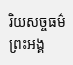រិយសច្ចធម៌ ព្រះអង្គ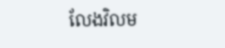លែងវិលម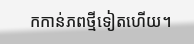កកាន់ភពថ្មីទៀតហើយ។